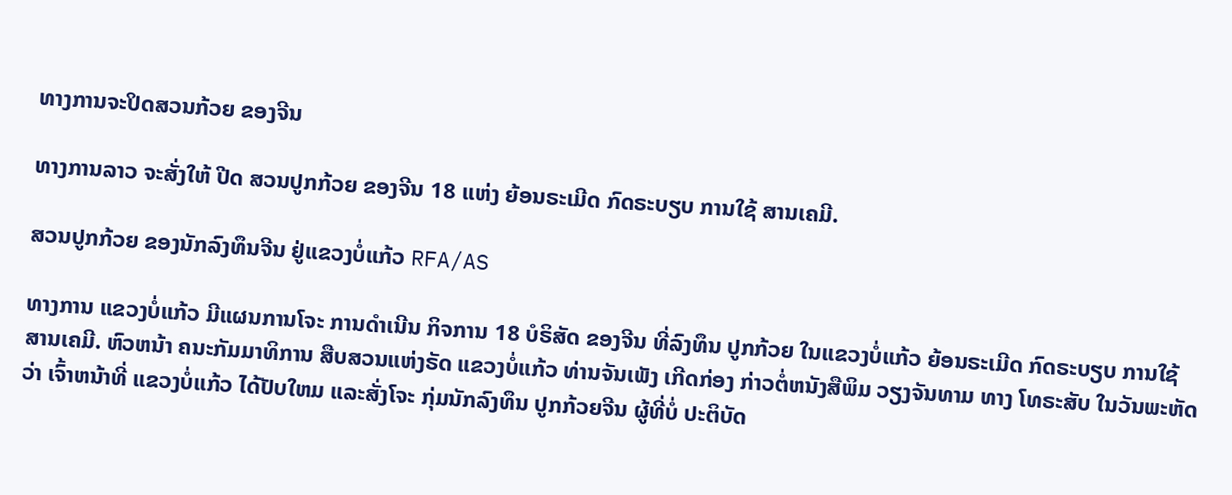ທາງການຈະປິດສວນກ້ວຍ ຂອງຈີນ

ທາງການລາວ ຈະສັ່ງໃຫ້ ປີດ ສວນປູກກ້ວຍ ຂອງຈີນ 18 ແຫ່ງ ຍ້ອນຣະເມີດ ກົດຣະບຽບ ການໃຊ້ ສານເຄມີ.

ສວນປູກກ້ວຍ ຂອງນັກລົງທຶນຈີນ ຢູ່ແຂວງບໍ່ແກ້ວ RFA/AS

ທາງການ ແຂວງບໍ່ແກ້ວ ມີແຜນການໂຈະ ການດຳເນີນ ກິຈການ 18 ບໍຣິສັດ ຂອງຈີນ ທີ່ລົງທຶນ ປູກກ້ວຍ ໃນແຂວງບໍ່ແກ້ວ ຍ້ອນຣະເມີດ ກົດຣະບຽບ ການໃຊ້ ສານເຄມີ. ຫົວຫນ້າ ຄນະກັມມາທິການ ສືບສວນແຫ່ງຣັດ ແຂວງບໍ່ແກ້ວ ທ່ານຈັນເພັງ ເກີດກ່ອງ ກ່າວຕໍ່ຫນັງສືພິມ ວຽງຈັນທາມ ທາງ ໂທຣະສັບ ໃນວັນພະຫັດວ່າ ເຈົ້າຫນ້າທີ່ ແຂວງບໍ່ແກ້ວ ໄດ້ປັບໃຫມ ແລະສັ່ງໂຈະ ກຸ່ມນັກລົງທຶນ ປູກກ້ວຍຈີນ ຜູ້ທີ່ບໍ່ ປະຕິບັດ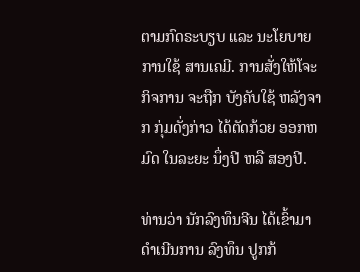ຕາມກົດຣະບຽບ ແລະ ນະໂຍບາຍ ການໃຊ້ ສານເຄມີ. ການສັ່ງໃຫ້ໂຈະ ກິຈການ ຈະຖືກ ບັງຄັບໃຊ້ ຫລັງຈາກ ກຸ່ມດັ່ງກ່າວ ໄດ້ຕັດກ້ວຍ ອອກຫມົດ ໃນລະຍະ ນຶ່ງປີ ຫລື ສອງປີ.

ທ່ານວ່າ ນັກລົງທຶນຈີນ ໄດ້ເຂົ້າມາ ດຳເນີນການ ລົງທຶນ ປູກກ້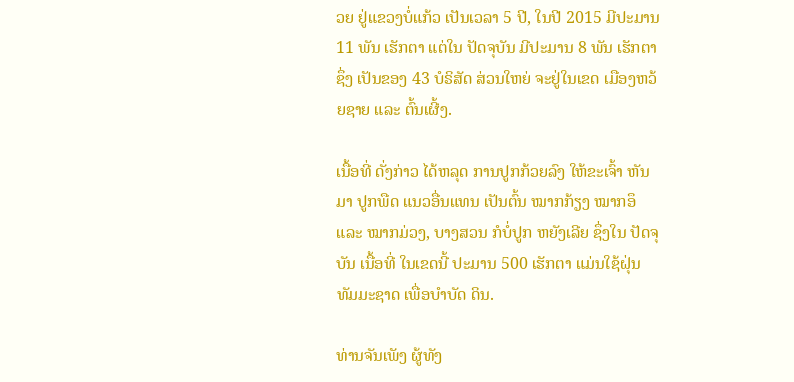ວຍ ຢູ່ແຂວງບໍ່ແກ້ວ ເປັນເວລາ 5 ປີ, ໃນປີ 2015 ມີປະມານ 11 ພັນ ເຮັກຕາ ແຕ່ໃນ ປັດຈຸບັນ ມີປະມານ 8 ພັນ ເຮັກຕາ ຊຶ່ງ ເປັນຂອງ 43 ບໍຣິສັດ ສ່ວນໃຫຍ່ ຈະຢູ່ໃນເຂດ ເມືອງຫວ້ຍຊາຍ ແລະ ຕົ້ນເຜີ້ງ.

ເນື້ອທີ່ ດັ່ງກ່າວ ໄດ້ຫລຸດ ການປູກກ້ວຍລົງ ໃຫ້ຂະເຈົ້າ ຫັນມາ ປູກພືດ ແນວອື່ນແທນ ເປັນຕົ້ນ ໝາກກ້ຽງ ໝາກອຶ ແລະ ໝາກມ່ວງ, ບາງສວນ ກໍບໍ່ປູກ ຫຍັງເລີຍ ຊຶ່ງໃນ ປັດຈຸບັນ ເນື້ອທີ່ ໃນເຂດນີ້ ປະມານ 500 ເຮັກຕາ ແມ່ນໃຊ້ຝຸ່ນ ທັມມະຊາດ ເພື່ອບຳບັດ ດິນ.

ທ່ານຈັນເພັງ ຜູ້ທັງ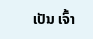ເປັນ ເຈົ້າ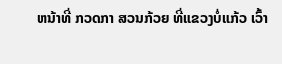ຫນ້າທີ່ ກວດກາ ສວນກ້ວຍ ທີ່ແຂວງບໍ່ແກ້ວ ເວົ້າ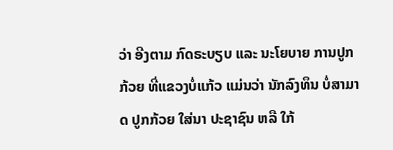ວ່າ ອີງຕາມ ກົດຣະບຽບ ແລະ ນະໂຍບາຍ ການປູກກ້ວຍ ທີ່ແຂວງບໍ່ແກ້ວ ແມ່ນວ່າ ນັກລົງທຶນ ບໍ່ສາມາດ ປູກກ້ວຍ ໃສ່ນາ ປະຊາຊົນ ຫລື ໃກ້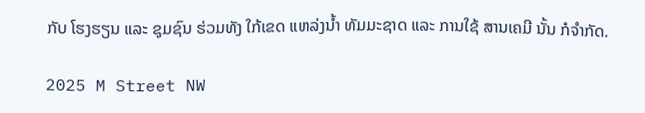ກັບ ໂຮງຮຽນ ແລະ ຊຸມຊົນ ຮ່ວມທັງ ໃກ້ເຂດ ແຫລ່ງນ້ຳ ທັມມະຊາດ ແລະ ການໃຊ້ ສານເຄມີ ນັ້ນ ກໍຈຳກັດ.

2025 M Street NW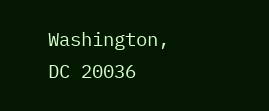Washington, DC 20036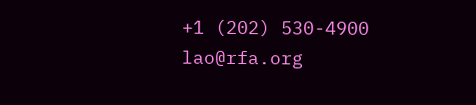+1 (202) 530-4900
lao@rfa.org